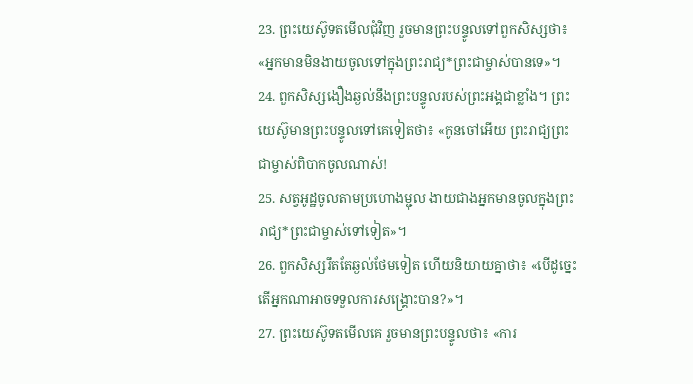23. ព្រះយេស៊ូទតមើលជុំវិញ រួចមានព្រះបន្ទូលទៅពួកសិស្សថា៖ «អ្នកមានមិនងាយចូលទៅក្នុងព្រះរាជ្យ*ព្រះជាម្ចាស់បានទេ»។
24. ពួកសិស្សងឿងឆ្ងល់នឹងព្រះបន្ទូលរបស់ព្រះអង្គជាខ្លាំង។ ព្រះយេស៊ូមានព្រះបន្ទូលទៅគេទៀតថា៖ «កូនចៅអើយ ព្រះរាជ្យព្រះជាម្ចាស់ពិបាកចូលណាស់!
25. សត្វអូដ្ឋចូលតាមប្រហោងម្ជុល ងាយជាងអ្នកមានចូលក្នុងព្រះរាជ្យ*ព្រះជាម្ចាស់ទៅទៀត»។
26. ពួកសិស្សរឹតតែឆ្ងល់ថែមទៀត ហើយនិយាយគ្នាថា៖ «បើដូច្នេះ តើអ្នកណាអាចទទួលការសង្គ្រោះបាន?»។
27. ព្រះយេស៊ូទតមើលគេ រួចមានព្រះបន្ទូលថា៖ «ការ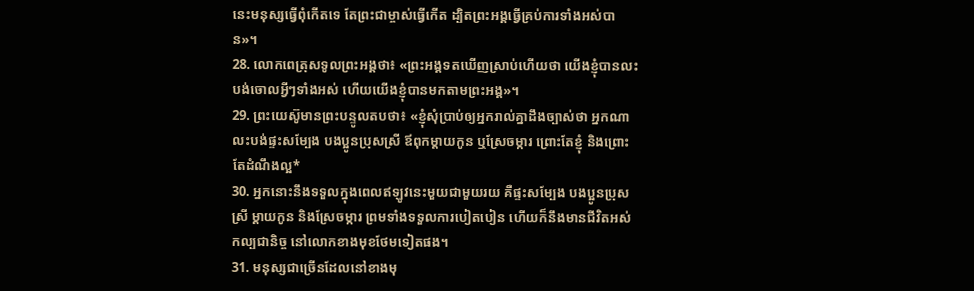នេះមនុស្សធ្វើពុំកើតទេ តែព្រះជាម្ចាស់ធ្វើកើត ដ្បិតព្រះអង្គធ្វើគ្រប់ការទាំងអស់បាន»។
28. លោកពេត្រុសទូលព្រះអង្គថា៖ «ព្រះអង្គទតឃើញស្រាប់ហើយថា យើងខ្ញុំបានលះបង់ចោលអ្វីៗទាំងអស់ ហើយយើងខ្ញុំបានមកតាមព្រះអង្គ»។
29. ព្រះយេស៊ូមានព្រះបន្ទូលតបថា៖ «ខ្ញុំសុំប្រាប់ឲ្យអ្នករាល់គ្នាដឹងច្បាស់ថា អ្នកណាលះបង់ផ្ទះសម្បែង បងប្អូនប្រុសស្រី ឪពុកម្ដាយកូន ឬស្រែចម្ការ ព្រោះតែខ្ញុំ និងព្រោះតែដំណឹងល្អ*
30. អ្នកនោះនឹងទទួលក្នុងពេលឥឡូវនេះមួយជាមួយរយ គឺផ្ទះសម្បែង បងប្អូនប្រុសស្រី ម្ដាយកូន និងស្រែចម្ការ ព្រមទាំងទទួលការបៀតបៀន ហើយក៏នឹងមានជីវិតអស់កល្បជានិច្ច នៅលោកខាងមុខថែមទៀតផង។
31. មនុស្សជាច្រើនដែលនៅខាងមុ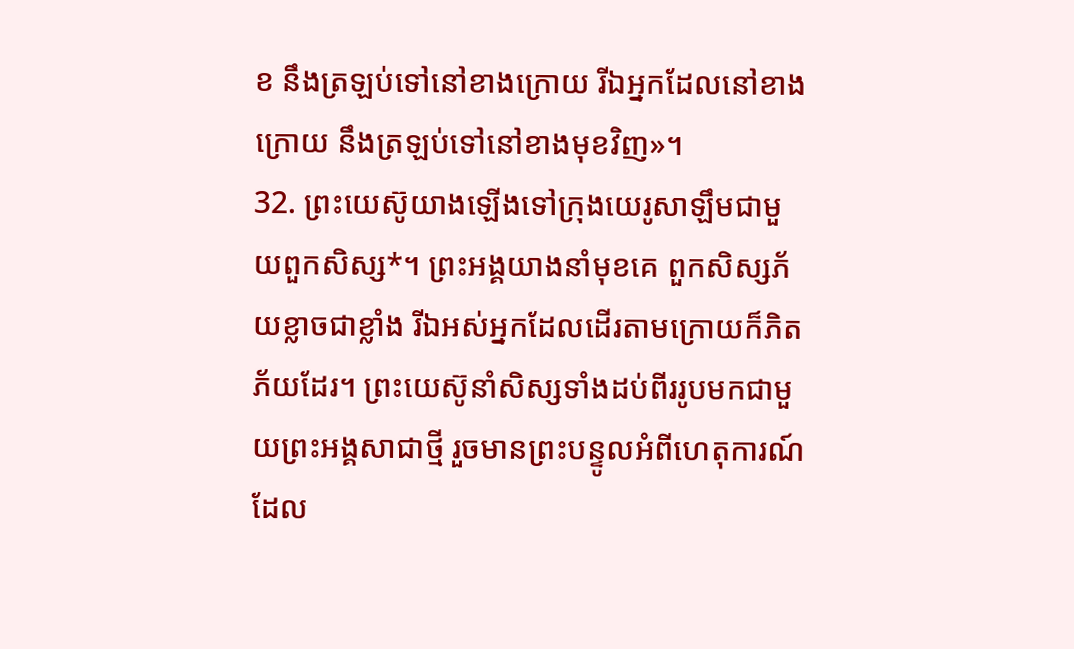ខ នឹងត្រឡប់ទៅនៅខាងក្រោយ រីឯអ្នកដែលនៅខាងក្រោយ នឹងត្រឡប់ទៅនៅខាងមុខវិញ»។
32. ព្រះយេស៊ូយាងឡើងទៅក្រុងយេរូសាឡឹមជាមួយពួកសិស្ស*។ ព្រះអង្គយាងនាំមុខគេ ពួកសិស្សភ័យខ្លាចជាខ្លាំង រីឯអស់អ្នកដែលដើរតាមក្រោយក៏ភិតភ័យដែរ។ ព្រះយេស៊ូនាំសិស្សទាំងដប់ពីររូបមកជាមួយព្រះអង្គសាជាថ្មី រួចមានព្រះបន្ទូលអំពីហេតុការណ៍ ដែល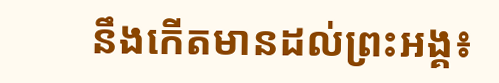នឹងកើតមានដល់ព្រះអង្គ៖